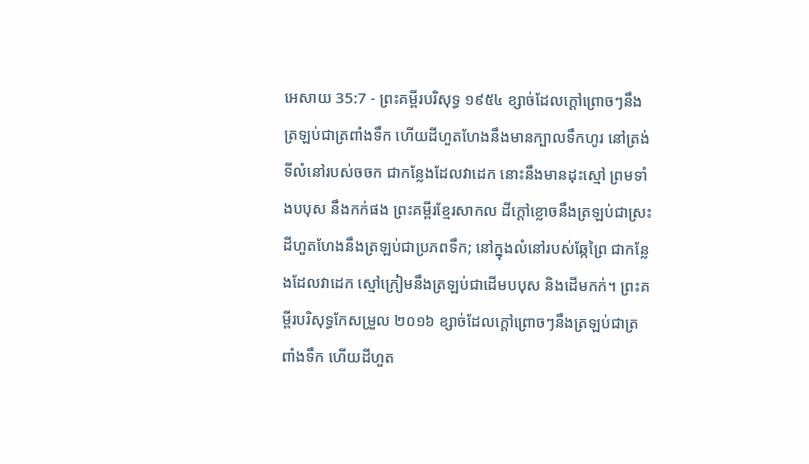អេសាយ 35:7 - ព្រះគម្ពីរបរិសុទ្ធ ១៩៥៤ ខ្សាច់ដែលក្តៅព្រោចៗនឹងត្រឡប់ជាត្រពាំងទឹក ហើយដីហួតហែងនឹងមានក្បាលទឹកហូរ នៅត្រង់ទីលំនៅរបស់ចចក ជាកន្លែងដែលវាដេក នោះនឹងមានដុះស្មៅ ព្រមទាំងបបុស នឹងកក់ផង ព្រះគម្ពីរខ្មែរសាកល ដីក្ដៅខ្លោចនឹងត្រឡប់ជាស្រះ ដីហួតហែងនឹងត្រឡប់ជាប្រភពទឹក; នៅក្នុងលំនៅរបស់ឆ្កែព្រៃ ជាកន្លែងដែលវាដេក ស្មៅក្រៀមនឹងត្រឡប់ជាដើមបបុស និងដើមកក់។ ព្រះគម្ពីរបរិសុទ្ធកែសម្រួល ២០១៦ ខ្សាច់ដែលក្តៅព្រោចៗនឹងត្រឡប់ជាត្រពាំងទឹក ហើយដីហួត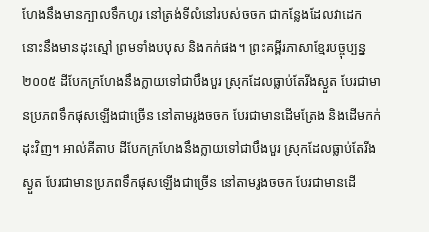ហែងនឹងមានក្បាលទឹកហូរ នៅត្រង់ទីលំនៅរបស់ចចក ជាកន្លែងដែលវាដេក នោះនឹងមានដុះស្មៅ ព្រមទាំងបបុស និងកក់ផង។ ព្រះគម្ពីរភាសាខ្មែរបច្ចុប្បន្ន ២០០៥ ដីបែកក្រហែងនឹងក្លាយទៅជាបឹងបួរ ស្រុកដែលធ្លាប់តែរីងស្ងួត បែរជាមានប្រភពទឹកផុសឡើងជាច្រើន នៅតាមរូងចចក បែរជាមានដើមត្រែង និងដើមកក់ដុះវិញ។ អាល់គីតាប ដីបែកក្រហែងនឹងក្លាយទៅជាបឹងបួរ ស្រុកដែលធ្លាប់តែរីងស្ងួត បែរជាមានប្រភពទឹកផុសឡើងជាច្រើន នៅតាមរូងចចក បែរជាមានដើ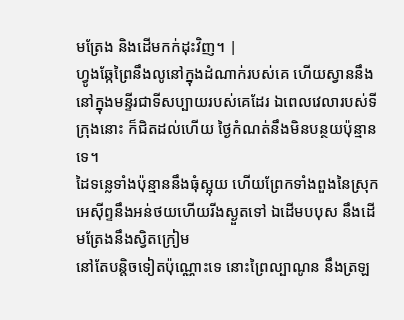មត្រែង និងដើមកក់ដុះវិញ។ |
ហ្វូងឆ្កែព្រៃនឹងលូនៅក្នុងដំណាក់របស់គេ ហើយស្វាននឹងនៅក្នុងមន្ទីរជាទីសប្បាយរបស់គេដែរ ឯពេលវេលារបស់ទីក្រុងនោះ ក៏ជិតដល់ហើយ ថ្ងៃកំណត់នឹងមិនបន្ថយប៉ុន្មានទេ។
ដៃទន្លេទាំងប៉ុន្មាននឹងធុំស្អុយ ហើយព្រែកទាំងពួងនៃស្រុកអេស៊ីព្ទនឹងអន់ថយហើយរីងស្ងួតទៅ ឯដើមបបុស នឹងដើមត្រែងនឹងស្វិតក្រៀម
នៅតែបន្តិចទៀតប៉ុណ្ណោះទេ នោះព្រៃល្បាណូន នឹងត្រឡ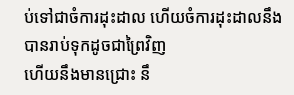ប់ទៅជាចំការដុះដាល ហើយចំការដុះដាលនឹងបានរាប់ទុកដូចជាព្រៃវិញ
ហើយនឹងមានជ្រោះ នឹ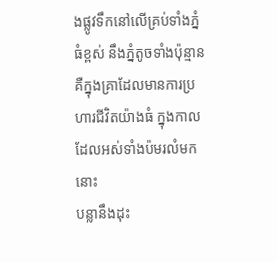ងផ្លូវទឹកនៅលើគ្រប់ទាំងភ្នំធំខ្ពស់ នឹងភ្នំតូចទាំងប៉ុន្មាន គឺក្នុងគ្រាដែលមានការប្រហារជីវិតយ៉ាងធំ ក្នុងកាលដែលអស់ទាំងប៉មរលំមកនោះ
បន្លានឹងដុះ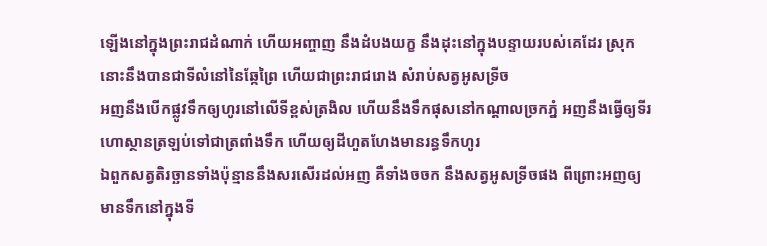ឡើងនៅក្នុងព្រះរាជដំណាក់ ហើយអញ្ចាញ នឹងដំបងយក្ខ នឹងដុះនៅក្នុងបន្ទាយរបស់គេដែរ ស្រុកនោះនឹងបានជាទីលំនៅនៃឆ្កែព្រៃ ហើយជាព្រះរាជរោង សំរាប់សត្វអូសទ្រីច
អញនឹងបើកផ្លូវទឹកឲ្យហូរនៅលើទីខ្ពស់ត្រងិល ហើយនឹងទឹកផុសនៅកណ្តាលច្រកភ្នំ អញនឹងធ្វើឲ្យទីរហោស្ថានត្រឡប់ទៅជាត្រពាំងទឹក ហើយឲ្យដីហួតហែងមានរន្ធទឹកហូរ
ឯពួកសត្វតិរច្ឆានទាំងប៉ុន្មាននឹងសរសើរដល់អញ គឺទាំងចចក នឹងសត្វអូសទ្រីចផង ពីព្រោះអញឲ្យមានទឹកនៅក្នុងទី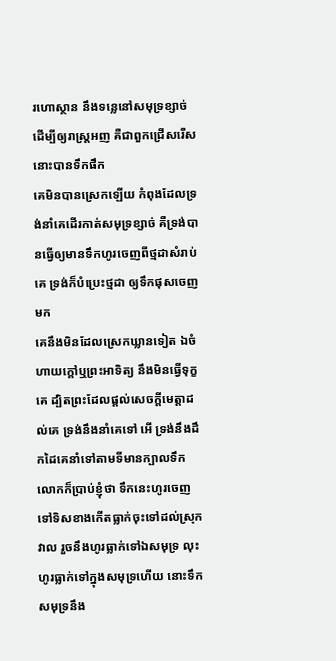រហោស្ថាន នឹងទន្លេនៅសមុទ្រខ្សាច់ ដើម្បីឲ្យរាស្ត្រអញ គឺជាពួកជ្រើសរើសនោះបានទឹកផឹក
គេមិនបានស្រេកឡើយ កំពុងដែលទ្រង់នាំគេដើរកាត់សមុទ្រខ្សាច់ គឺទ្រង់បានធ្វើឲ្យមានទឹកហូរចេញពីថ្មដាសំរាប់គេ ទ្រង់ក៏បំប្រេះថ្មដា ឲ្យទឹកផុសចេញមក
គេនឹងមិនដែលស្រេកឃ្លានទៀត ឯចំហាយក្តៅឬព្រះអាទិត្យ នឹងមិនធ្វើទុក្ខគេ ដ្បិតព្រះដែលផ្តល់សេចក្ដីមេត្តាដល់គេ ទ្រង់នឹងនាំគេទៅ អើ ទ្រង់នឹងដឹកដៃគេនាំទៅតាមទីមានក្បាលទឹក
លោកក៏ប្រាប់ខ្ញុំថា ទឹកនេះហូរចេញទៅទិសខាងកើតធ្លាក់ចុះទៅដល់ស្រុកវាល រួចនឹងហូរធ្លាក់ទៅឯសមុទ្រ លុះហូរធ្លាក់ទៅក្នុងសមុទ្រហើយ នោះទឹកសមុទ្រនឹង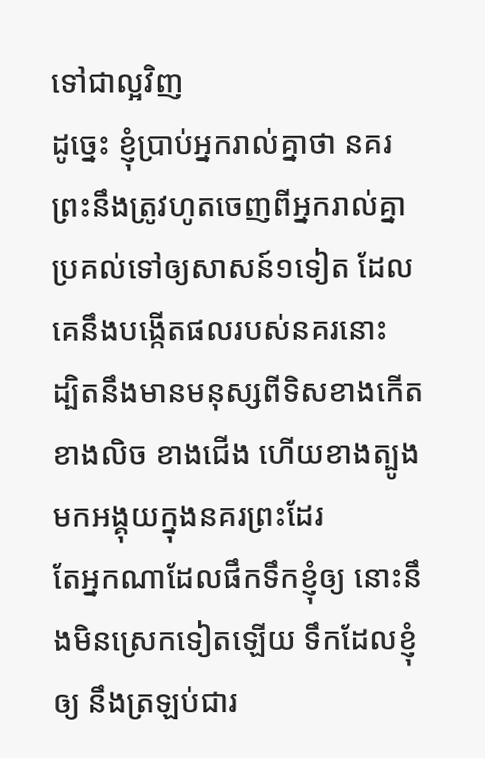ទៅជាល្អវិញ
ដូច្នេះ ខ្ញុំប្រាប់អ្នករាល់គ្នាថា នគរព្រះនឹងត្រូវហូតចេញពីអ្នករាល់គ្នា ប្រគល់ទៅឲ្យសាសន៍១ទៀត ដែលគេនឹងបង្កើតផលរបស់នគរនោះ
ដ្បិតនឹងមានមនុស្សពីទិសខាងកើត ខាងលិច ខាងជើង ហើយខាងត្បូង មកអង្គុយក្នុងនគរព្រះដែរ
តែអ្នកណាដែលផឹកទឹកខ្ញុំឲ្យ នោះនឹងមិនស្រេកទៀតឡើយ ទឹកដែលខ្ញុំឲ្យ នឹងត្រឡប់ជារ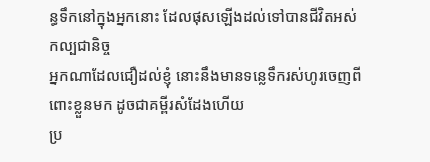ន្ធទឹកនៅក្នុងអ្នកនោះ ដែលផុសឡើងដល់ទៅបានជីវិតអស់កល្បជានិច្ច
អ្នកណាដែលជឿដល់ខ្ញុំ នោះនឹងមានទន្លេទឹករស់ហូរចេញពីពោះខ្លួនមក ដូចជាគម្ពីរសំដែងហើយ
ប្រ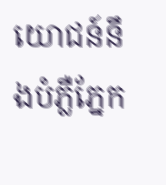យោជន៍នឹងបំភ្លឺភ្នែក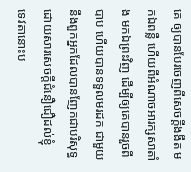គេ ឲ្យបានបែរចេញពីសេចក្ដីងងឹត មកឯពន្លឺ ហើយពីអំណាចអារក្សសាតាំង មកឯព្រះវិញ ដើម្បីឲ្យគេបានរួចពីបាប ហើយបានទទួលមរដក ជាមួយនឹងពួកអ្នកដែលបានញែកជាបរិសុទ្ធ ដោយសារសេចក្ដីជំនឿជឿដល់ខ្ញុំ
ទេវតានោះប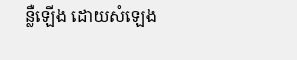ន្លឺឡើង ដោយសំឡេង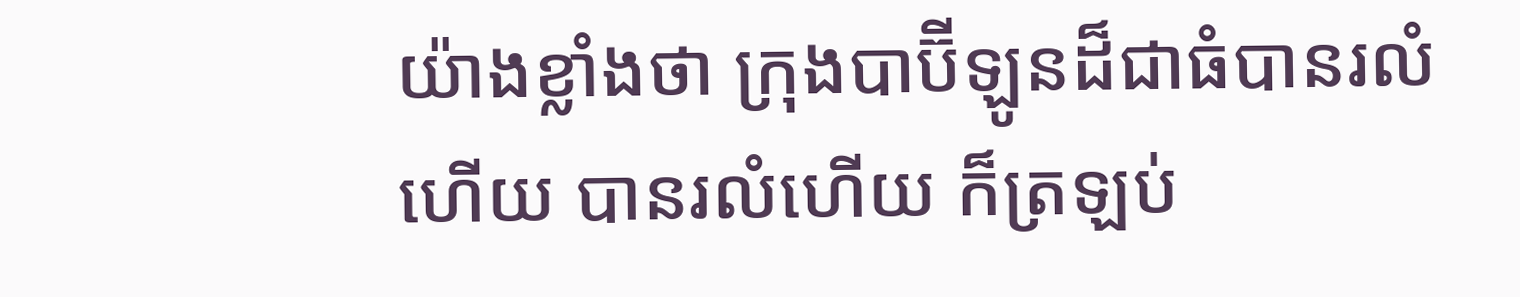យ៉ាងខ្លាំងថា ក្រុងបាប៊ីឡូនដ៏ជាធំបានរលំហើយ បានរលំហើយ ក៏ត្រឡប់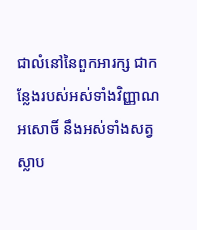ជាលំនៅនៃពួកអារក្ស ជាកន្លែងរបស់អស់ទាំងវិញ្ញាណអសោចិ៍ នឹងអស់ទាំងសត្វស្លាប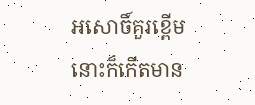អសោចិ៍គួរខ្ពើម
នោះក៏កើតមាន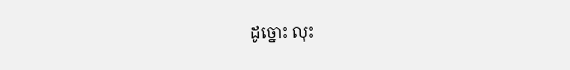ដូច្នោះ លុះ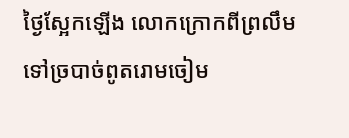ថ្ងៃស្អែកឡើង លោកក្រោកពីព្រលឹមទៅច្របាច់ពូតរោមចៀម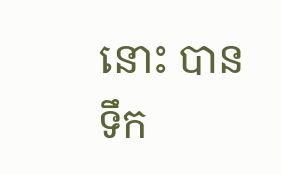នោះ បានទឹក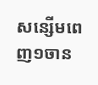សន្សើមពេញ១ចាន